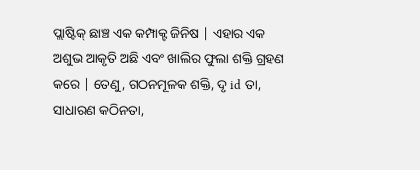ପ୍ଲାଷ୍ଟିକ୍ ଛାଞ୍ଚ ଏକ କମ୍ପାକ୍ଟ ଜିନିଷ | ଏହାର ଏକ ଅଶୁଭ ଆକୃତି ଅଛି ଏବଂ ଖାଲିର ଫୁଲା ଶକ୍ତି ଗ୍ରହଣ କରେ | ତେଣୁ, ଗଠନମୂଳକ ଶକ୍ତି, ଦୃ id ତା, ସାଧାରଣ କଠିନତା,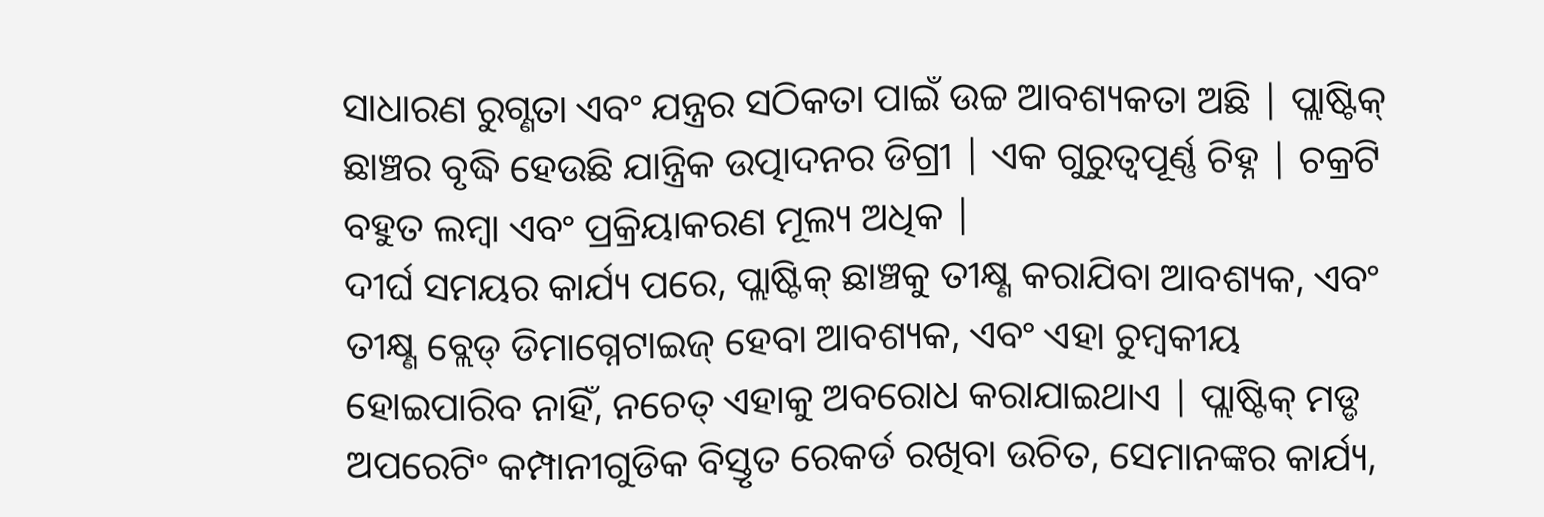ସାଧାରଣ ରୁଗ୍ଣତା ଏବଂ ଯନ୍ତ୍ରର ସଠିକତା ପାଇଁ ଉଚ୍ଚ ଆବଶ୍ୟକତା ଅଛି | ପ୍ଲାଷ୍ଟିକ୍ ଛାଞ୍ଚର ବୃଦ୍ଧି ହେଉଛି ଯାନ୍ତ୍ରିକ ଉତ୍ପାଦନର ଡିଗ୍ରୀ | ଏକ ଗୁରୁତ୍ୱପୂର୍ଣ୍ଣ ଚିହ୍ନ | ଚକ୍ରଟି ବହୁତ ଲମ୍ବା ଏବଂ ପ୍ରକ୍ରିୟାକରଣ ମୂଲ୍ୟ ଅଧିକ |
ଦୀର୍ଘ ସମୟର କାର୍ଯ୍ୟ ପରେ, ପ୍ଲାଷ୍ଟିକ୍ ଛାଞ୍ଚକୁ ତୀକ୍ଷ୍ଣ କରାଯିବା ଆବଶ୍ୟକ, ଏବଂ ତୀକ୍ଷ୍ଣ ବ୍ଲେଡ୍ ଡିମାଗ୍ନେଟାଇଜ୍ ହେବା ଆବଶ୍ୟକ, ଏବଂ ଏହା ଚୁମ୍ବକୀୟ ହୋଇପାରିବ ନାହିଁ, ନଚେତ୍ ଏହାକୁ ଅବରୋଧ କରାଯାଇଥାଏ | ପ୍ଲାଷ୍ଟିକ୍ ମଡ୍ଡ ଅପରେଟିଂ କମ୍ପାନୀଗୁଡିକ ବିସ୍ତୃତ ରେକର୍ଡ ରଖିବା ଉଚିତ, ସେମାନଙ୍କର କାର୍ଯ୍ୟ,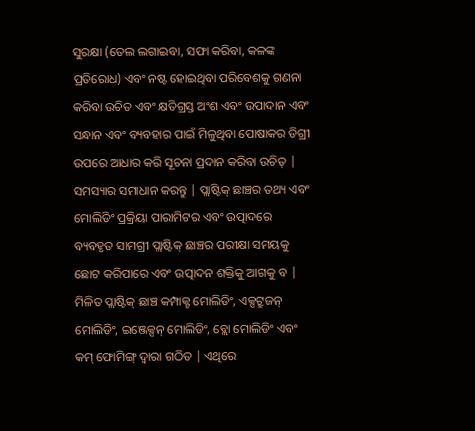ସୁରକ୍ଷା (ତେଲ ଲଗାଇବା, ସଫା କରିବା, କଳଙ୍କ ପ୍ରତିରୋଧ) ଏବଂ ନଷ୍ଟ ହୋଇଥିବା ପରିବେଶକୁ ଗଣନା କରିବା ଉଚିତ ଏବଂ କ୍ଷତିଗ୍ରସ୍ତ ଅଂଶ ଏବଂ ଉପାଦାନ ଏବଂ ସନ୍ଧାନ ଏବଂ ବ୍ୟବହାର ପାଇଁ ମିଳୁଥିବା ପୋଷାକର ଡିଗ୍ରୀ ଉପରେ ଆଧାର କରି ସୂଚନା ପ୍ରଦାନ କରିବା ଉଚିତ୍ | ସମସ୍ୟାର ସମାଧାନ କରନ୍ତୁ | ପ୍ଲାଷ୍ଟିକ୍ ଛାଞ୍ଚର ତଥ୍ୟ ଏବଂ ମୋଲିଡିଂ ପ୍ରକ୍ରିୟା ପାରାମିଟର ଏବଂ ଉତ୍ପାଦରେ ବ୍ୟବହୃତ ସାମଗ୍ରୀ ପ୍ଲାଷ୍ଟିକ୍ ଛାଞ୍ଚର ପରୀକ୍ଷା ସମୟକୁ ଛୋଟ କରିପାରେ ଏବଂ ଉତ୍ପାଦନ ଶକ୍ତିକୁ ଆଗକୁ ବ |
ମିଳିତ ପ୍ଲାଷ୍ଟିକ୍ ଛାଞ୍ଚ କମ୍ପାକ୍ଟ ମୋଲିଡିଂ, ଏକ୍ସଟ୍ରୁଜନ୍ ମୋଲିଡିଂ, ଇଞ୍ଜେକ୍ସନ୍ ମୋଲିଡିଂ, ବ୍ଲୋ ମୋଲିଡିଂ ଏବଂ କମ୍ ଫୋମିଙ୍ଗ୍ ଦ୍ୱାରା ଗଠିତ | ଏଥିରେ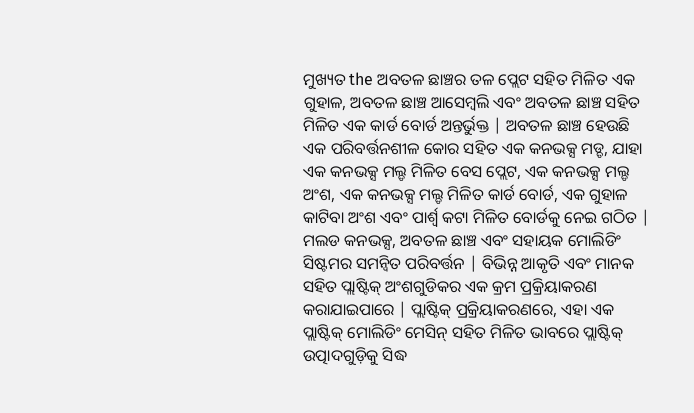ମୁଖ୍ୟତ the ଅବତଳ ଛାଞ୍ଚର ତଳ ପ୍ଲେଟ ସହିତ ମିଳିତ ଏକ ଗୁହାଳ, ଅବତଳ ଛାଞ୍ଚ ଆସେମ୍ବଲି ଏବଂ ଅବତଳ ଛାଞ୍ଚ ସହିତ ମିଳିତ ଏକ କାର୍ଡ ବୋର୍ଡ ଅନ୍ତର୍ଭୁକ୍ତ | ଅବତଳ ଛାଞ୍ଚ ହେଉଛି ଏକ ପରିବର୍ତ୍ତନଶୀଳ କୋର ସହିତ ଏକ କନଭକ୍ସ ମଡ୍ଡ, ଯାହା ଏକ କନଭକ୍ସ ମଲ୍ଡ ମିଳିତ ବେସ ପ୍ଲେଟ, ଏକ କନଭକ୍ସ ମଲ୍ଡ ଅଂଶ, ଏକ କନଭକ୍ସ ମଲ୍ଡ ମିଳିତ କାର୍ଡ ବୋର୍ଡ, ଏକ ଗୁହାଳ କାଟିବା ଅଂଶ ଏବଂ ପାର୍ଶ୍ୱ କଟା ମିଳିତ ବୋର୍ଡକୁ ନେଇ ଗଠିତ | ମଲଡ କନଭକ୍ସ, ଅବତଳ ଛାଞ୍ଚ ଏବଂ ସହାୟକ ମୋଲିଡିଂ ସିଷ୍ଟମର ସମନ୍ୱିତ ପରିବର୍ତ୍ତନ | ବିଭିନ୍ନ ଆକୃତି ଏବଂ ମାନକ ସହିତ ପ୍ଲାଷ୍ଟିକ୍ ଅଂଶଗୁଡିକର ଏକ କ୍ରମ ପ୍ରକ୍ରିୟାକରଣ କରାଯାଇପାରେ | ପ୍ଲାଷ୍ଟିକ୍ ପ୍ରକ୍ରିୟାକରଣରେ, ଏହା ଏକ ପ୍ଲାଷ୍ଟିକ୍ ମୋଲିଡିଂ ମେସିନ୍ ସହିତ ମିଳିତ ଭାବରେ ପ୍ଲାଷ୍ଟିକ୍ ଉତ୍ପାଦଗୁଡ଼ିକୁ ସିଦ୍ଧ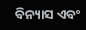ବିନ୍ୟାସ ଏବଂ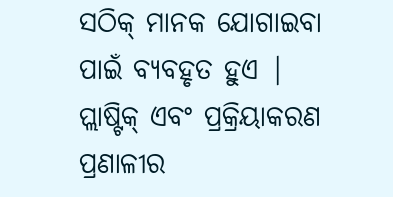ସଠିକ୍ ମାନକ ଯୋଗାଇବା ପାଇଁ ବ୍ୟବହୃତ ହୁଏ | ପ୍ଲାଷ୍ଟିକ୍ ଏବଂ ପ୍ରକ୍ରିୟାକରଣ ପ୍ରଣାଳୀର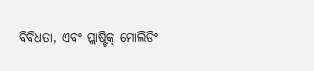ବିବିଧତା, ଏବଂ ପ୍ଲାଷ୍ଟିକ୍ ମୋଲିଡିଂ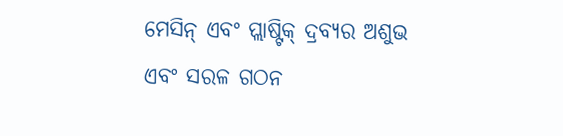ମେସିନ୍ ଏବଂ ପ୍ଲାଷ୍ଟିକ୍ ଦ୍ରବ୍ୟର ଅଶୁଭ ଏବଂ ସରଳ ଗଠନ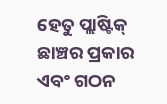ହେତୁ ପ୍ଲାଷ୍ଟିକ୍ ଛାଞ୍ଚର ପ୍ରକାର ଏବଂ ଗଠନ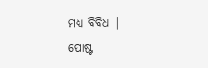ମଧ୍ୟ ବିବିଧ |
ପୋଷ୍ଟ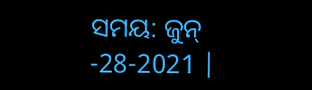ସମୟ: ଜୁନ୍ -28-2021 |